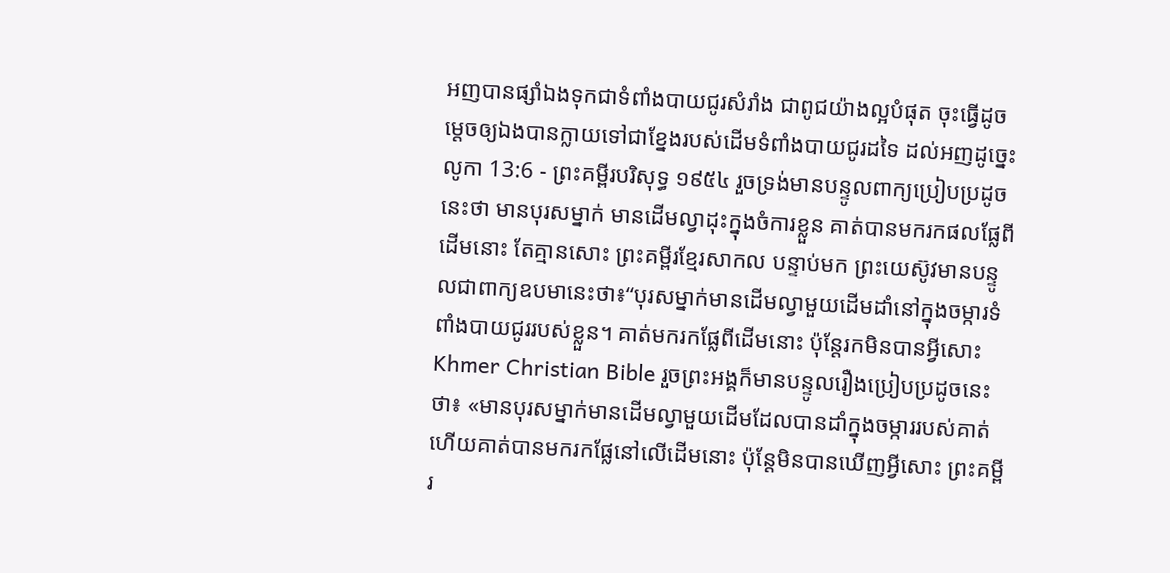អញបានផ្សាំឯងទុកជាទំពាំងបាយជូរសំរាំង ជាពូជយ៉ាងល្អបំផុត ចុះធ្វើដូចម្តេចឲ្យឯងបានក្លាយទៅជាខ្នែងរបស់ដើមទំពាំងបាយជូរដទៃ ដល់អញដូច្នេះ
លូកា 13:6 - ព្រះគម្ពីរបរិសុទ្ធ ១៩៥៤ រួចទ្រង់មានបន្ទូលពាក្យប្រៀបប្រដូចនេះថា មានបុរសម្នាក់ មានដើមល្វាដុះក្នុងចំការខ្លួន គាត់បានមករកផលផ្លែពីដើមនោះ តែគ្មានសោះ ព្រះគម្ពីរខ្មែរសាកល បន្ទាប់មក ព្រះយេស៊ូវមានបន្ទូលជាពាក្យឧបមានេះថា៖“បុរសម្នាក់មានដើមល្វាមួយដើមដាំនៅក្នុងចម្ការទំពាំងបាយជូររបស់ខ្លួន។ គាត់មករកផ្លែពីដើមនោះ ប៉ុន្តែរកមិនបានអ្វីសោះ Khmer Christian Bible រួចព្រះអង្គក៏មានបន្ទូលរឿងប្រៀបប្រដូចនេះថា៖ «មានបុរសម្នាក់មានដើមល្វាមួយដើមដែលបានដាំក្នុងចម្ការរបស់គាត់ ហើយគាត់បានមករកផ្លែនៅលើដើមនោះ ប៉ុន្ដែមិនបានឃើញអ្វីសោះ ព្រះគម្ពីរ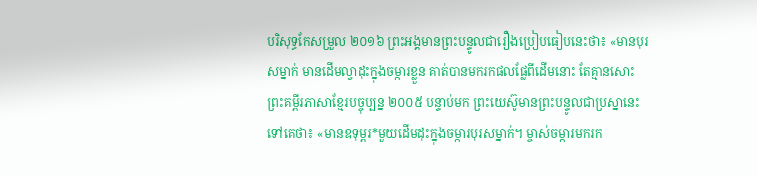បរិសុទ្ធកែសម្រួល ២០១៦ ព្រះអង្គមានព្រះបន្ទូលជារឿងប្រៀបធៀបនេះថា៖ «មានបុរសម្នាក់ មានដើមល្វាដុះក្នុងចម្ការខ្លួន គាត់បានមករកផលផ្លែពីដើមនោះ តែគ្មានសោះ ព្រះគម្ពីរភាសាខ្មែរបច្ចុប្បន្ន ២០០៥ បន្ទាប់មក ព្រះយេស៊ូមានព្រះបន្ទូលជាប្រស្នានេះទៅគេថា៖ «មានឧទុម្ពរ*មួយដើមដុះក្នុងចម្ការបុរសម្នាក់។ ម្ចាស់ចម្ការមករក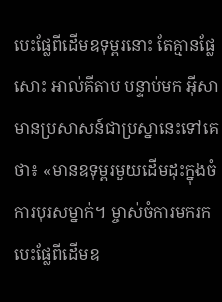បេះផ្លែពីដើមឧទុម្ពរនោះ តែគ្មានផ្លែសោះ អាល់គីតាប បន្ទាប់មក អ៊ីសាមានប្រសាសន៍ជាប្រស្នានេះទៅគេថា៖ «មានឧទុម្ពរមួយដើមដុះក្នុងចំការបុរសម្នាក់។ ម្ចាស់ចំការមករកបេះផ្លែពីដើមឧ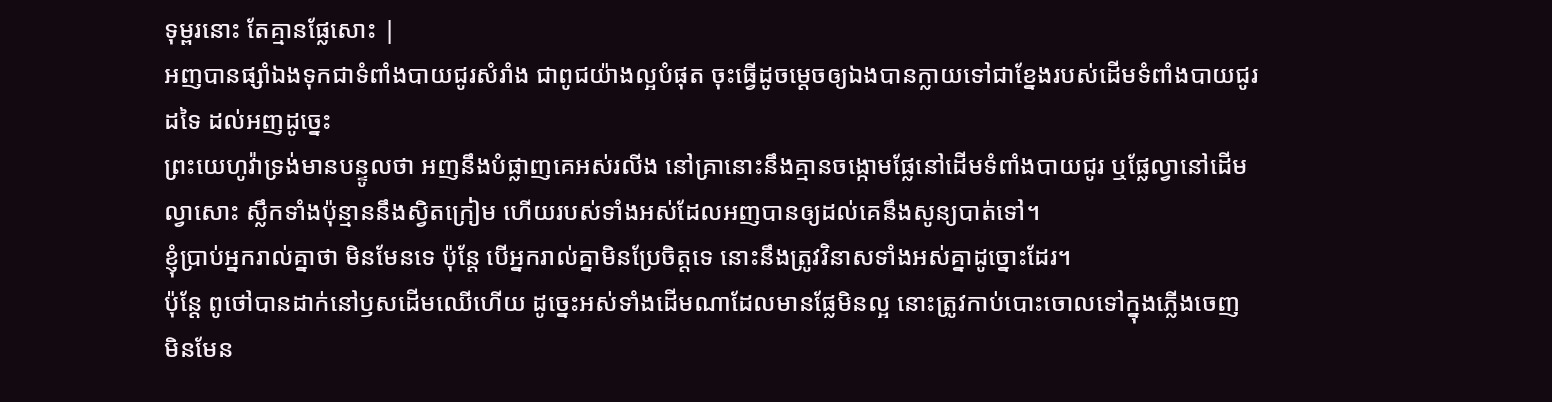ទុម្ពរនោះ តែគ្មានផ្លែសោះ |
អញបានផ្សាំឯងទុកជាទំពាំងបាយជូរសំរាំង ជាពូជយ៉ាងល្អបំផុត ចុះធ្វើដូចម្តេចឲ្យឯងបានក្លាយទៅជាខ្នែងរបស់ដើមទំពាំងបាយជូរដទៃ ដល់អញដូច្នេះ
ព្រះយេហូវ៉ាទ្រង់មានបន្ទូលថា អញនឹងបំផ្លាញគេអស់រលីង នៅគ្រានោះនឹងគ្មានចង្កោមផ្លែនៅដើមទំពាំងបាយជូរ ឬផ្លែល្វានៅដើមល្វាសោះ ស្លឹកទាំងប៉ុន្មាននឹងស្វិតក្រៀម ហើយរបស់ទាំងអស់ដែលអញបានឲ្យដល់គេនឹងសូន្យបាត់ទៅ។
ខ្ញុំប្រាប់អ្នករាល់គ្នាថា មិនមែនទេ ប៉ុន្តែ បើអ្នករាល់គ្នាមិនប្រែចិត្តទេ នោះនឹងត្រូវវិនាសទាំងអស់គ្នាដូច្នោះដែរ។
ប៉ុន្តែ ពូថៅបានដាក់នៅឫសដើមឈើហើយ ដូច្នេះអស់ទាំងដើមណាដែលមានផ្លែមិនល្អ នោះត្រូវកាប់បោះចោលទៅក្នុងភ្លើងចេញ
មិនមែន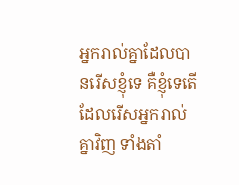អ្នករាល់គ្នាដែលបានរើសខ្ញុំទេ គឺខ្ញុំទេតើ ដែលរើសអ្នករាល់គ្នាវិញ ទាំងតាំ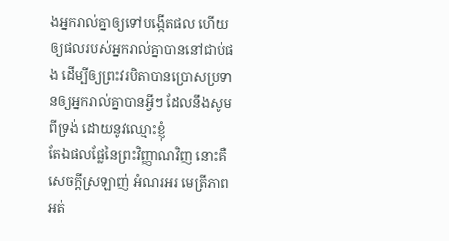ងអ្នករាល់គ្នាឲ្យទៅបង្កើតផល ហើយឲ្យផលរបស់អ្នករាល់គ្នាបាននៅជាប់ផង ដើម្បីឲ្យព្រះវរបិតាបានប្រោសប្រទានឲ្យអ្នករាល់គ្នាបានអ្វីៗ ដែលនឹងសូមពីទ្រង់ ដោយនូវឈ្មោះខ្ញុំ
តែឯផលផ្លែនៃព្រះវិញ្ញាណវិញ នោះគឺសេចក្ដីស្រឡាញ់ អំណរអរ មេត្រីភាព អត់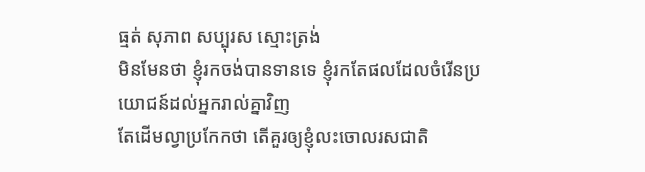ធ្មត់ សុភាព សប្បុរស ស្មោះត្រង់
មិនមែនថា ខ្ញុំរកចង់បានទានទេ ខ្ញុំរកតែផលដែលចំរើនប្រយោជន៍ដល់អ្នករាល់គ្នាវិញ
តែដើមល្វាប្រកែកថា តើគួរឲ្យខ្ញុំលះចោលរសជាតិ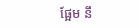ផ្អែម នឹ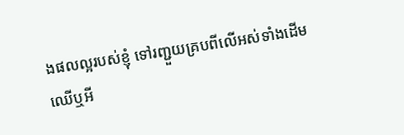ងផលល្អរបស់ខ្ញុំ ទៅរញ្ជួយគ្របពីលើអស់ទាំងដើមឈើឬអី